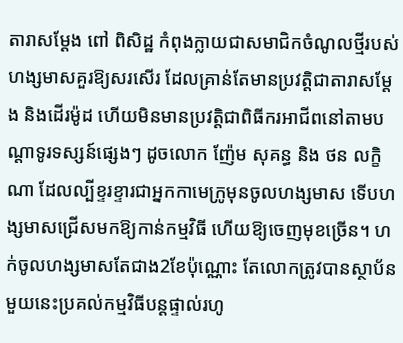តារាសម្ដែង ពៅ ពិសិដ្ឋ កំពុងក្លាយជាសមាជិកចំណូលថ្មីរបស់ហង្សមាសគួរឱ្យសរសើរ ដែលគ្រាន់តែមានប្រវត្តិជាតារាសម្ដែង និងដើរម៉ូដ ហើយមិនមានប្រវត្តិជាពិធីករអាជីពនៅតាមបណ្ដាទូរទស្សន៍ផ្សេងៗ ដូចលោក ញ៉ែម សុគន្ធ និង ថន លក្ខិណា ដែលល្បីខ្ទរខ្ទារជាអ្នកកាមេក្រូមុនចូលហង្សមាស ទើបហង្សមាសជ្រើសមកឱ្យកាន់កម្មវិធី ហើយឱ្យចេញមុខច្រើន។ ហក់ចូលហង្សមាសតែជាង2ខែប៉ុណ្ណោះ តែលោកត្រូវបានស្ថាប័នមួយនេះប្រគល់កម្មវិធីបន្តផ្ទាល់រហូ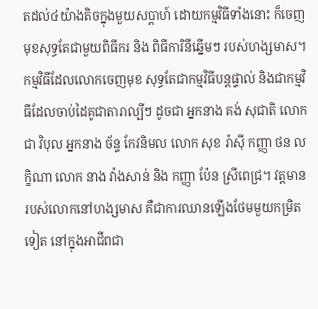តដល់៤យ៉ាងតិចក្នុងមួយសប្ដាហ៍ ដោយកម្មវិធីទាំងនោះ ក៏ចេញមុខសុទ្ធតែជាមួយពិធីករ និង ពិធីការិនីឆ្នើមៗ របស់ហង្សមាស។
កម្មវិធីដែលលោកចេញមុខ សុទ្ធតែជាកម្មវិធីបន្តផ្ទាល់ និងជាកម្មវិធីដែលចាប់ដៃគូជាតារាល្បីៗ ដូចជា អ្នកនាង គង់ សុជាតិ លោក ជា វិបុល អ្នកនាង ច័ន្ទ កែវនិមល លោក សុខ រ៉ាស៊ី កញ្ញា ថន លក្ខិណា លោក នាង វ៉ាងសាន់ និង កញ្ញា ប៉ែន ស្រីពេជ្រ។ វត្តមានរបស់លោកនៅហង្សមាស គឺជាការឈានឡើងថែមមួយកម្រិតទៀត នៅក្នុងអាជីពជា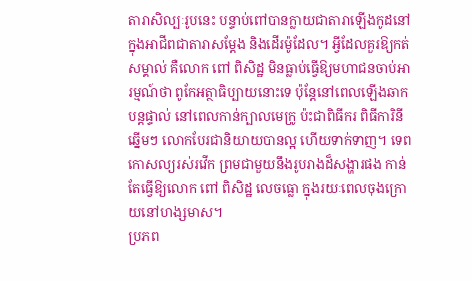តារាសិល្បៈរូបនេះ បន្ទាប់ពៅបានក្លាយជាតារាឡើងកូដនៅក្នុងអាជីពជាតារាសម្ដែង និងដើរម៉ូដែល។ អ្វីដែលគួរឱ្យកត់សម្គាល់ គឺលោក ពៅ ពិសិដ្ឋ មិនធ្លាប់ធ្វើឱ្យមហាជនចាប់អារម្មណ៍ថា ពូកែអត្ថាធិប្បាយនោះទេ ប៉ុន្តែនៅពេលឡើងឆាកបន្តផ្ទាល់ នៅពេលកាន់ក្បាលមេក្រូ ប៉ះជាពិធីករ ពិធីការិនីឆ្នើមៗ លោកបែរជានិយាយបានល្អ ហើយទាក់ទាញ។ ទេពកោសល្យរស់រវើក ព្រមជាមួយនឹងរូបរាងដ៏សង្ហារផង កាន់តែធ្វើឱ្យលោក ពៅ ពិសិដ្ឋ លេចធ្លោ ក្នុងរយៈពេលចុងក្រោយនៅហង្សមាស។
ប្រភព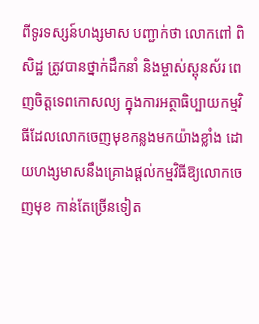ពីទូរទស្សន៍ហង្សមាស បញ្ជាក់ថា លោកពៅ ពិសិដ្ឋ ត្រូវបានថ្នាក់ដឹកនាំ និងម្ចាស់ស្ពុនស័រ ពេញចិត្តទេពកោសល្យ ក្នុងការអត្ថាធិប្បាយកម្មវិធីដែលលោកចេញមុខកន្លងមកយ៉ាងខ្លាំង ដោយហង្សមាសនឹងគ្រោងផ្ដល់កម្មវិធីឱ្យលោកចេញមុខ កាន់តែច្រើនទៀត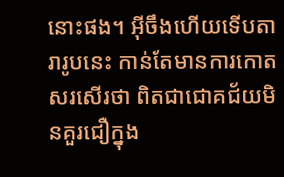នោះផង។ អ៊ីចឹងហើយទើបតារារូបនេះ កាន់តែមានការកោតសរសើរថា ពិតជាជោគជ័យមិនគួរជឿក្នុង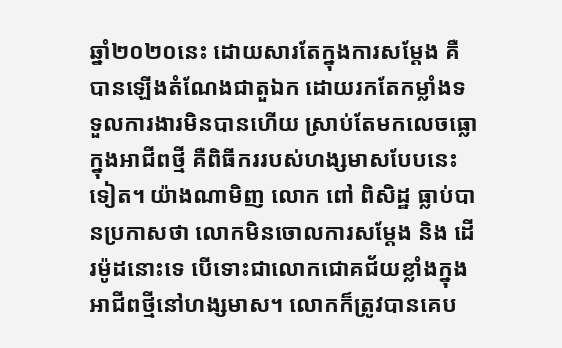ឆ្នាំ២០២០នេះ ដោយសារតែក្នុងការសម្ដែង គឺបានឡើងតំណែងជាតួឯក ដោយរកតែកម្លាំងទទួលការងារមិនបានហើយ ស្រាប់តែមកលេចធ្លោក្នុងអាជីពថ្មី គឺពិធីកររបស់ហង្សមាសបែបនេះទៀត។ យ៉ាងណាមិញ លោក ពៅ ពិសិដ្ឋ ធ្លាប់បានប្រកាសថា លោកមិនចោលការសម្ដែង និង ដើរម៉ូដនោះទេ បើទោះជាលោកជោគជ័យខ្លាំងក្នុងអាជីពថ្មីនៅហង្សមាស។ លោកក៏ត្រូវបានគេប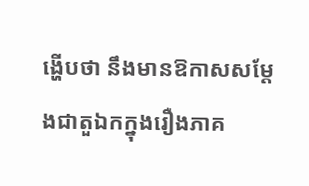ង្ហើបថា នឹងមានឱកាសសម្ដែងជាតួឯកក្នុងរឿងភាគ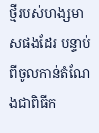ថ្មីរបស់ហង្សមាសផងដែរ បន្ទាប់ពីចូលកាន់តំណែងជាពិធីក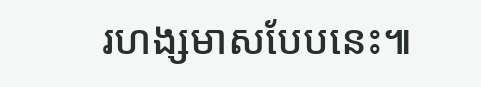រហង្សមាសបែបនេះ៕